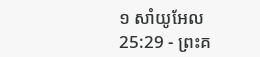១ សាំយូអែល 25:29 - ព្រះគ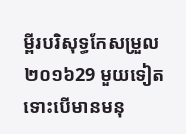ម្ពីរបរិសុទ្ធកែសម្រួល ២០១៦29 មួយទៀត ទោះបើមានមនុ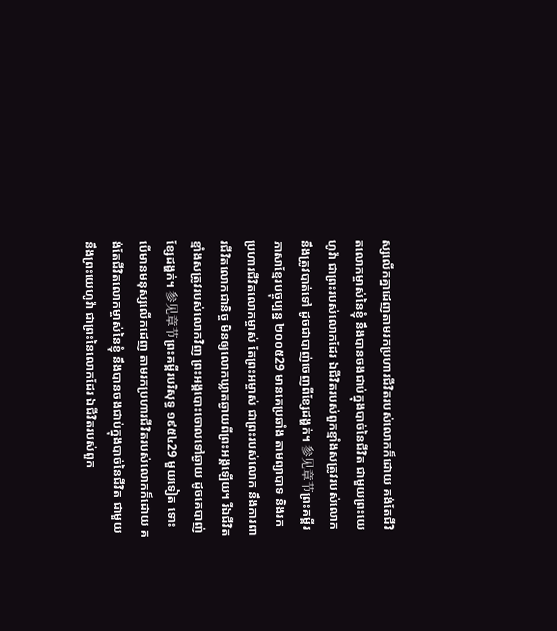ស្សលើកគ្នាដេញតាមរកប្រហារជីវិតរបស់លោកក៏ដោយ គង់តែជីវិតលោកម្ចាស់នៃខ្ញុំ នឹងបានចងជាប់ក្នុងបាច់នៃជីវិត ជាមួយព្រះយេហូវ៉ា ជាព្រះរបស់លោកដែរ ឯជីវិតរបស់ពួកខ្មាំងសត្រូវរបស់លោកនឹងត្រូវបាត់ទៅ ដូចជាបាញ់ចេញពីខ្សែដង្ហក់។ 参见章节ព្រះគម្ពីរភាសាខ្មែរបច្ចុប្បន្ន ២០០៥29 មានគេប្រឆាំង តាមព្យាបាទ និងរកប្រហារជីវិតលោកម្ចាស់ តែព្រះអម្ចាស់ ជាព្រះរបស់លោក នឹងការពារជីវិតលោកជានិច្ច មិនឲ្យលោកឃ្លាតឆ្ងាយពីព្រះអង្គឡើយ។ រីឯជីវិតខ្មាំងសត្រូវរបស់លោកវិញ ព្រះអង្គបោះចោលទៅឆ្ងាយ ដូចគេបាញ់ខ្សែដង្ហក់។ 参见章节ព្រះគម្ពីរបរិសុទ្ធ ១៩៥៤29 មួយទៀត ទោះបើមានមនុស្សលើកដេញ តាមរកប្រហារជីវិតរបស់លោកក៏ដោយ គង់តែជីវិតលោកម្ចាស់នៃខ្ញុំ នឹងបានចងជាប់ក្នុងបាច់នៃជីវិត ជាមួយនឹងព្រះយេហូវ៉ា ជាព្រះនៃលោកដែរ ឯជីវិតរបស់ពួក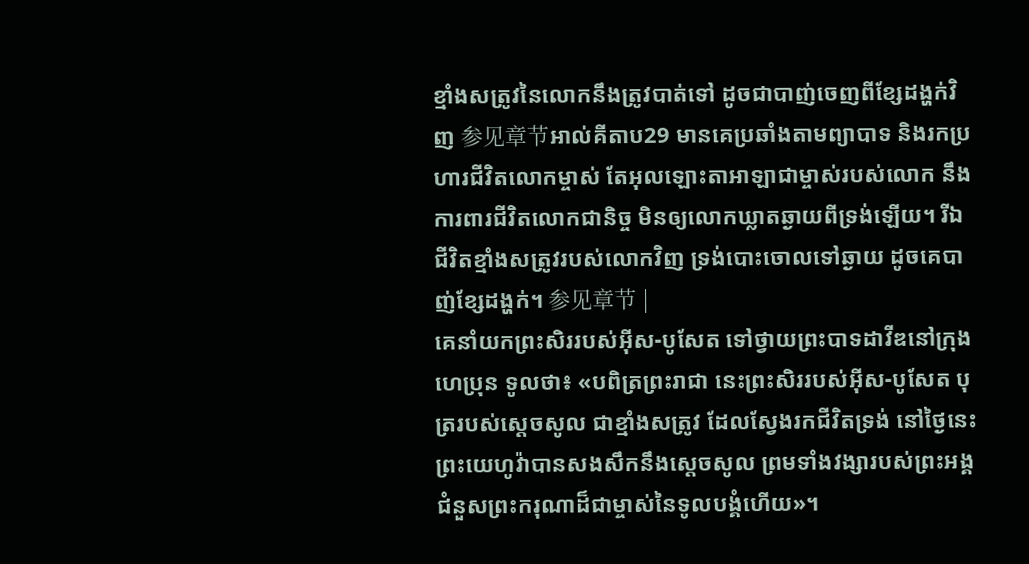ខ្មាំងសត្រូវនៃលោកនឹងត្រូវបាត់ទៅ ដូចជាបាញ់ចេញពីខ្សែដង្ហក់វិញ 参见章节អាល់គីតាប29 មានគេប្រឆាំងតាមព្យាបាទ និងរកប្រហារជីវិតលោកម្ចាស់ តែអុលឡោះតាអាឡាជាម្ចាស់របស់លោក នឹងការពារជីវិតលោកជានិច្ច មិនឲ្យលោកឃ្លាតឆ្ងាយពីទ្រង់ឡើយ។ រីឯជីវិតខ្មាំងសត្រូវរបស់លោកវិញ ទ្រង់បោះចោលទៅឆ្ងាយ ដូចគេបាញ់ខ្សែដង្ហក់។ 参见章节 |
គេនាំយកព្រះសិររបស់អ៊ីស-បូសែត ទៅថ្វាយព្រះបាទដាវីឌនៅក្រុងហេប្រុន ទូលថា៖ «បពិត្រព្រះរាជា នេះព្រះសិររបស់អ៊ីស-បូសែត បុត្ររបស់ស្តេចសូល ជាខ្មាំងសត្រូវ ដែលស្វែងរកជីវិតទ្រង់ នៅថ្ងៃនេះ ព្រះយេហូវ៉ាបានសងសឹកនឹងស្ដេចសូល ព្រមទាំងវង្សារបស់ព្រះអង្គ ជំនួសព្រះករុណាដ៏ជាម្ចាស់នៃទូលបង្គំហើយ»។